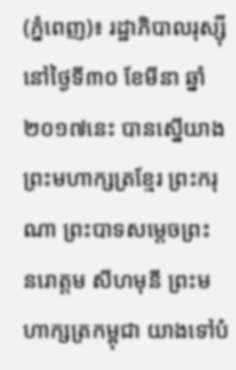(ភ្នំពេញ)៖ រដ្ឋាភិបាលរុស្ស៊ី នៅថ្ងៃទី៣០ ខែមីនា ឆ្នាំ២០១៧នេះ បានស្នើយាងព្រះមហាក្សត្រខ្មែរ ព្រះករុណា ព្រះបាទសម្តេចព្រះ នរោត្តម សីហមុនី ព្រះមហាក្សត្រកម្ពុជា យាងទៅបំ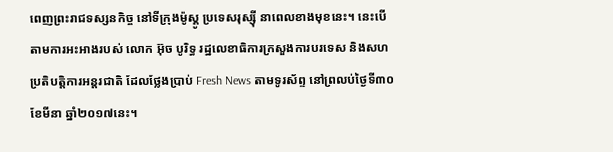ពេញព្រះរាជទស្សនកិច្ច នៅទីក្រុងម៉ូស្គូ ប្រទេសរុស្ស៊ី នាពេលខាងមុខនេះ។ នេះបើតាមការអះអាងរបស់ លោក អ៊ុច បូរិទ្ធ រដ្ឋលេខាធិការក្រសួងការបរទេស និងសហប្រតិបត្តិការអន្តរជាតិ ដែលថ្លែងប្រាប់ Fresh News តាមទូរស័ព្ទ នៅព្រលប់ថ្ងៃទី៣០ ខែមីនា ឆ្នាំ២០១៧នេះ។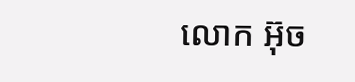លោក អ៊ុច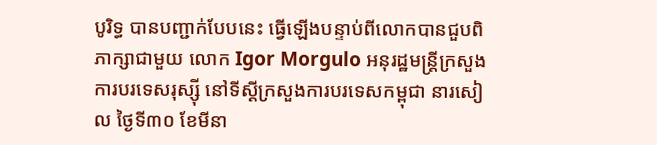បូរិទ្ធ បានបញ្ជាក់បែបនេះ ធ្វើឡើងបន្ទាប់ពីលោកបានជួបពិភាក្សាជាមួយ លោក Igor Morgulo អនុរដ្ឋមន្ត្រីក្រសួងការបរទេសរុស្ស៊ី នៅទីស្តីក្រសួងការបរទេសកម្ពុជា នារសៀល ថ្ងៃទី៣០ ខែមីនា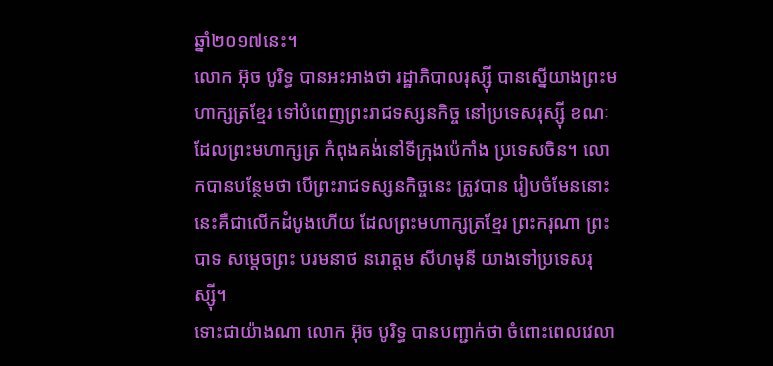ឆ្នាំ២០១៧នេះ។
លោក អ៊ុច បូរិទ្ធ បានអះអាងថា រដ្ឋាភិបាលរុស្ស៊ី បានស្នើយាងព្រះមហាក្សត្រខ្មែរ ទៅបំពេញព្រះរាជទស្សនកិច្ច នៅប្រទេសរុស្ស៊ី ខណៈដែលព្រះមហាក្សត្រ កំពុងគង់នៅទីក្រុងប៉េកាំង ប្រទេសចិន។ លោកបានបន្ថែមថា បើព្រះរាជទស្សនកិច្ចនេះ ត្រូវបាន រៀបចំមែននោះ នេះគឺជាលើកដំបូងហើយ ដែលព្រះមហាក្សត្រខ្មែរ ព្រះករុណា ព្រះបាទ សម្តេចព្រះ បរមនាថ នរោត្តម សីហមុនី យាងទៅប្រទេសរុស្ស៊ី។
ទោះជាយ៉ាងណា លោក អ៊ុច បូរិទ្ធ បានបញ្ជាក់ថា ចំពោះពេលវេលា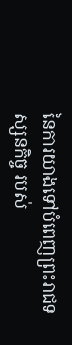នៃការយាងទៅបំពេញព្រះរាជទស្សនកិច្ច របស់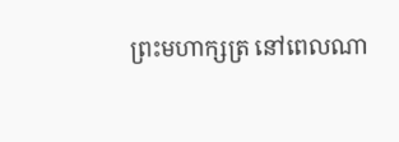ព្រះមហាក្សត្រ នៅពេលណា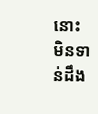នោះ មិនទាន់ដឹង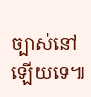ច្បាស់នៅឡើយទេ៕